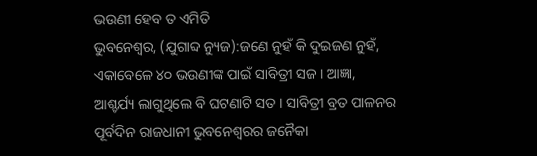ଭଉଣୀ ହେବ ତ ଏମିତି
ଭୁବନେଶ୍ୱର, (ଯୁଗାବ୍ଦ ନ୍ୟୁଜ):ଜଣେ ନୁହଁ କି ଦୁଇଜଣ ନୁହଁ, ଏକାବେଳେ ୪୦ ଭଉଣୀଙ୍କ ପାଇଁ ସାବିତ୍ରୀ ସଜ । ଆଜ୍ଞା, ଆଶ୍ଚର୍ଯ୍ୟ ଲାଗୁଥିଲେ ବି ଘଟଣାଟି ସତ । ସାବିତ୍ରୀ ବ୍ରତ ପାଳନର ପୂର୍ବଦିନ ରାଜଧାନୀ ଭୁବନେଶ୍ୱରର ଜନୈକା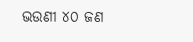ଭଉଣୀ ୪୦ ଜଣ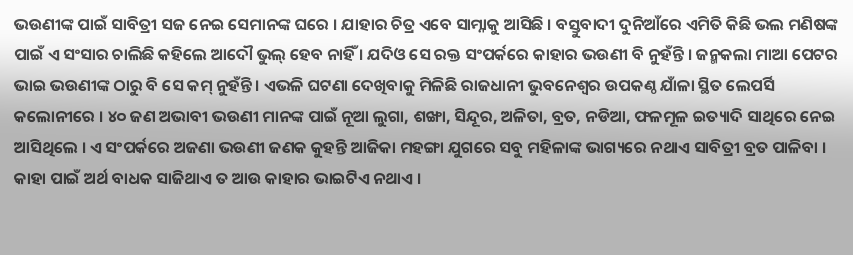ଭଉଣୀଙ୍କ ପାଇଁ ସାବିତ୍ରୀ ସଜ ନେଇ ସେମାନଙ୍କ ଘରେ । ଯାହାର ଚିତ୍ର ଏବେ ସାମ୍ନାକୁ ଆସିଛି । ବସ୍ତୁବାଦୀ ଦୁନିଆଁରେ ଏମିତି କିଛି ଭଲ ମଣିଷଙ୍କ ପାଇଁ ଏ ସଂସାର ଚାଲିଛି କହିଲେ ଆଦୌ ଭୁଲ୍ ହେବ ନାହିଁ । ଯଦିଓ ସେ ରକ୍ତ ସଂପର୍କରେ କାହାର ଭଉଣୀ ବି ନୁହଁନ୍ତି । ଜନ୍ମକଲା ମାଆ ପେଟର ଭାଇ ଭଉଣୀଙ୍କ ଠାରୁ ବି ସେ କମ୍ ନୁହଁନ୍ତି । ଏଭଳି ଘଟଣା ଦେଖିବାକୁ ମିଳିଛି ରାଜଧାନୀ ଭୁବନେଶ୍ୱର ଉପକଣ୍ଠ ଯାଁଳା ସ୍ଥିତ ଲେପର୍ସି କଲୋନୀରେ । ୪୦ ଜଣ ଅଭାବୀ ଭଉଣୀ ମାନଙ୍କ ପାଇଁ ନୂଆ ଲୁଗା, ଶଙ୍ଖା, ସିନ୍ଦୂର, ଅଳିତା, ବ୍ରତ, ନଡିଆ, ଫଳମୂଳ ଇତ୍ୟାଦି ସାଥିରେ ନେଇ ଆସିଥିଲେ । ଏ ସଂପର୍କରେ ଅଜଣା ଭଉଣୀ ଜଣକ କୁହନ୍ତି ଆଜିକା ମହଙ୍ଗା ଯୁଗରେ ସବୁ ମହିଳାଙ୍କ ଭାଗ୍ୟରେ ନଥାଏ ସାବିତ୍ରୀ ବ୍ରତ ପାଳିବା । କାହା ପାଇଁ ଅର୍ଥ ବାଧକ ସାଜିଥାଏ ତ ଆଉ କାହାର ଭାଇଟିଏ ନଥାଏ ।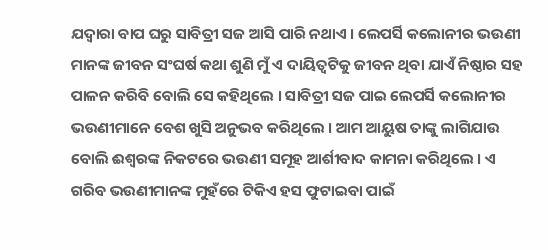ଯଦ୍ୱାରା ବାପ ଘରୁ ସାବିତ୍ରୀ ସଜ ଆସି ପାରି ନଥାଏ । ଲେପର୍ସି କଲୋନୀର ଭଉଣୀ ମାନଙ୍କ ଜୀବନ ସଂଘର୍ଷ କଥା ଶୁଣି ମୁଁ ଏ ଦାୟିତ୍ୱଟିକୁ ଜୀବନ ଥିବା ଯାଏଁ ନିଷ୍ଠାର ସହ ପାଳନ କରିବି ବୋଲି ସେ କହିଥିଲେ । ସାବିତ୍ରୀ ସଜ ପାଇ ଲେପର୍ସି କଲୋନୀର ଭଉଣୀମାନେ ବେଶ ଖୁସି ଅନୁଭବ କରିଥିଲେ । ଆମ ଆୟୁଷ ତାଙ୍କୁ ଲାଗିଯାଉ ବୋଲି ଈଶ୍ୱରଙ୍କ ନିକଟରେ ଭଉଣୀ ସମୂହ ଆର୍ଶୀବାଦ କାମନା କରିଥିଲେ । ଏ ଗରିବ ଭଉଣୀମାନଙ୍କ ମୁହଁରେ ଟିକିଏ ହସ ଫୁଟାଇବା ପାଇଁ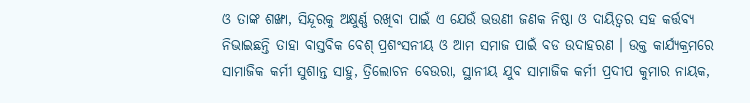ଓ ତାଙ୍କ ଶଙ୍ଖା, ସିନ୍ଦୂରକୁ ଅକ୍ଷୁର୍ଣ୍ଣ ରଖିବା ପାଇଁ ଏ ଯେଉଁ ଭଉଣୀ ଜଣକ ନିଷ୍ଠା ଓ ଦାୟିତ୍ୱର ସହ କର୍ତ୍ତବ୍ୟ ନିଭାଇଛନ୍ତି ତାହା ବାସ୍ତବିକ ବେଶ୍ ପ୍ରଶଂସନୀୟ ଓ ଆମ ସମାଜ ପାଇଁ ବଡ ଉଦାହରଣ । ଉକ୍ତ କାର୍ଯ୍ୟକ୍ରମରେ ସାମାଜିକ କର୍ମୀ ସୁଶାନ୍ତ ସାହୁ, ତ୍ରିଲୋଚନ ବେଉରା, ସ୍ଥାନୀୟ ଯୁବ ସାମାଜିକ କର୍ମୀ ପ୍ରଦୀପ କୁମାର ନାୟକ,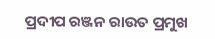ପ୍ରଦୀପ ରଞ୍ଜନ ରାଉତ ପ୍ରମୁଖ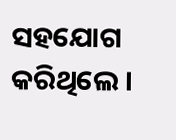ସହଯୋଗ କରିଥିଲେ ।